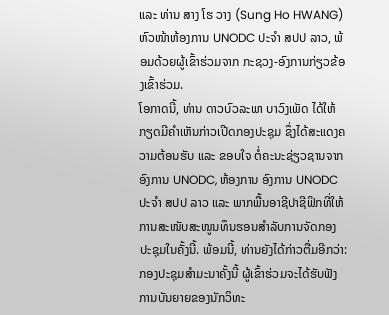ແລະ ທ່ານ ສາງ ໂຮ ວາງ (Sung Ho HWANG) ຫົວໜ້າຫ້ອງການ UNODC ປະຈຳ ສປປ ລາວ, ພ້ອມດ້ວຍຜູ້ເຂົ້າຮ່ວມຈາກ ກະຊວງ-ອົງການກ່ຽວຂ້ອງເຂົ້າຮ່ວມ.
ໂອກາດນີ້, ທ່ານ ດາວບົວລະພາ ບາວົງເພັດ ໄດ້ໃຫ້ກຽດມີຄຳເຫັນກ່າວເປີດກອງປະຊຸມ ຊຶ່ງໄດ້ສະແດງຄວາມຕ້ອນຮັບ ແລະ ຂອບໃຈ ຕໍ່ຄະນະຊ່ຽວຊານຈາກອົງການ UNODC, ຫ້ອງການ ອົງການ UNODC ປະຈຳ ສປປ ລາວ ແລະ ພາກພື້ນອາຊີປາຊີຟິກທີ່ໃຫ້ການສະໜັບສະໜູນທຶນຮອນສຳລັບການຈັດກອງປະຊຸມໃນຄັ້ງນີ້. ພ້ອມນີ້, ທ່ານຍັງໄດ້ກ່າວຕື່ມອີກວ່າ: ກອງປະຊຸມສຳມະນາຄັ້ງນີ້ ຜູ້ເຂົ້າຮ່ວມຈະໄດ້ຮັບຟັງ ການບັນຍາຍຂອງນັກວິທະ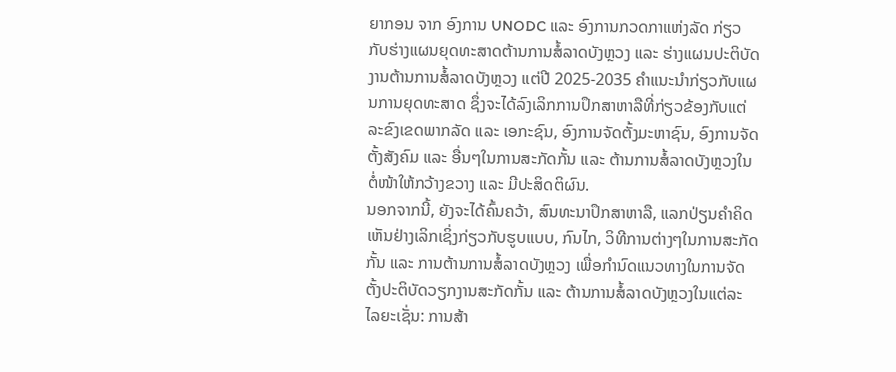ຍາກອນ ຈາກ ອົງການ UNODC ແລະ ອົງການກວດກາແຫ່ງລັດ ກ່ຽວກັບຮ່າງແຜນຍຸດທະສາດຕ້ານການສໍ້ລາດບັງຫຼວງ ແລະ ຮ່າງແຜນປະຕິບັດງານຕ້ານການສໍ້ລາດບັງຫຼວງ ແຕ່ປີ 2025-2035 ຄໍາແນະນຳກ່ຽວກັບແຜນການຍຸດທະສາດ ຊຶ່ງຈະໄດ້ລົງເລິກການປຶກສາຫາລືທີ່ກ່ຽວຂ້ອງກັບແຕ່ລະຂົງເຂດພາກລັດ ແລະ ເອກະຊົນ, ອົງການຈັດຕັ້ງມະຫາຊົນ, ອົງການຈັດຕັ້ງສັງຄົມ ແລະ ອື່ນໆໃນການສະກັດກັ້ນ ແລະ ຕ້ານການສໍ້ລາດບັງຫຼວງໃນຕໍ່ໜ້າໃຫ້ກວ້າງຂວາງ ແລະ ມີປະສິດຕິຜົນ.
ນອກຈາກນີ້, ຍັງຈະໄດ້ຄົ້ນຄວ້າ, ສົນທະນາປຶກສາຫາລື, ແລກປ່ຽນຄຳຄິດເຫັນຢ່າງເລິກເຊິ່ງກ່ຽວກັບຮູບແບບ, ກົນໄກ, ວິທີການຕ່າງໆໃນການສະກັດກັ້ນ ແລະ ການຕ້ານການສໍ້ລາດບັງຫຼວງ ເພື່ອກຳນົດແນວທາງໃນການຈັດຕັ້ງປະຕິບັດວຽກງານສະກັດກັ້ນ ແລະ ຕ້ານການສໍ້ລາດບັງຫຼວງໃນແຕ່ລະໄລຍະເຊັ່ນ: ການສ້າ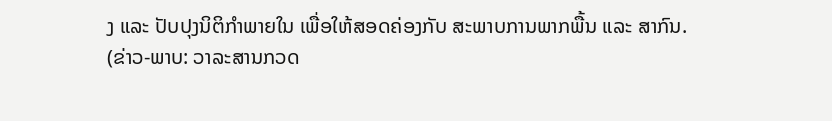ງ ແລະ ປັບປຸງນິຕິກຳພາຍໃນ ເພື່ອໃຫ້ສອດຄ່ອງກັບ ສະພາບການພາກພື້ນ ແລະ ສາກົນ.
(ຂ່າວ-ພາບ: ວາລະສານກວດ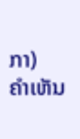ກາ)
ຄໍາເຫັນ